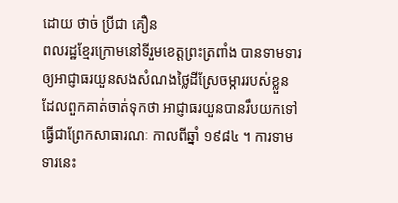ដោយ ថាច់ ប្រីជា គឿន
ពលរដ្ឋខ្មែរក្រោមនៅទីរួមខេត្តព្រះត្រពាំង បានទាមទារឲ្យអាជ្ញាធរយួនសងសំណងថ្លៃដីស្រែចម្ការរបស់ខ្លួន ដែលពួកគាត់ចាត់ទុកថា អាជ្ញាធរយួនបានរឹបយកទៅធ្វើជាព្រែកសាធារណៈ កាលពីឆ្នាំ ១៩៨៤ ។ ការទាមទារនេះ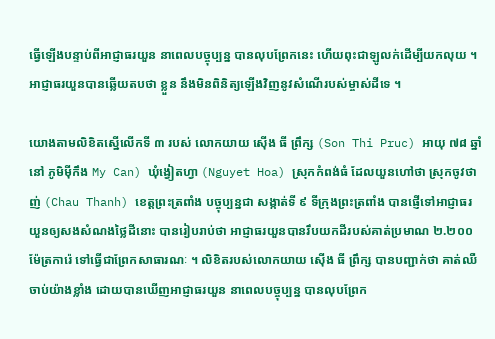ធ្វើឡើងបន្ទាប់ពីអាជ្ញាធរយួន នាពេលបច្ចុប្បន្ន បានលុបព្រែកនេះ ហើយពុះជាឡូលក់ដើម្បីយកលុយ ។ អាជ្ញាធរយួនបានឆ្លើយតបថា ខ្លួន នឹងមិនពិនិត្យឡើងវិញនូវសំណើរបស់ម្ចាស់ដីទេ ។

យោងតាមលិខិតស្នើលើកទី ៣ របស់ លោកយាយ ស៊ើង ធី ព្រឹក្ស (Son Thi Pruc) អាយុ ៧៨ ឆ្នាំ នៅ ភូមិម៉ីកឹង My Can) ឃុំង្វៀតហ្វា (Nguyet Hoa) ស្រុកកំពង់ធំ ដែលយួនហៅថា ស្រុកចូវថាញ់ (Chau Thanh) ខេត្តព្រះត្រពាំង បច្ចុប្បន្នជា សង្កាត់ទី ៩ ទីក្រុងព្រះត្រពាំង បានផ្ញើទៅអាជ្ញាធរយួនឲ្យសងសំណងថ្លៃដីនោះ បានរៀបរាប់ថា អាជ្ញាធរយួនបានរឹបយកដីរបស់គាត់ប្រមាណ ២.២០០ ម៉ែត្រការ៉េ ទៅធ្វើជាព្រែកសាធារណៈ ។ លិខិតរបស់លោកយាយ ស៊ើង ធី ព្រឹក្ស បានបញ្ជាក់ថា គាត់ឈឺចាប់យ៉ាងខ្លាំង ដោយបានឃើញអាជ្ញាធរយួន នាពេលបច្ចុប្បន្ន បានលុបព្រែក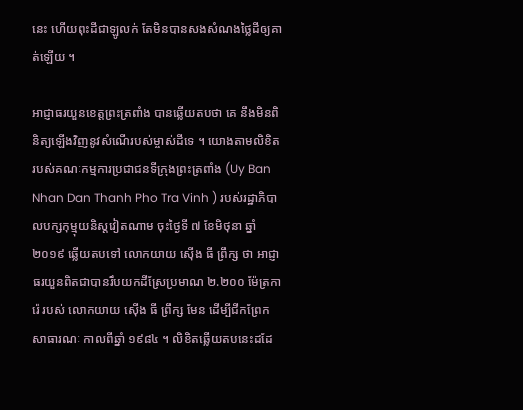នេះ ហើយពុះដីជាឡូលក់ តែមិនបានសងសំណងថ្លៃដីឲ្យគាត់ឡើយ ។

អាជ្ញាធរយួនខេត្តព្រះត្រពាំង បានឆ្លើយតបថា គេ នឹងមិនពិនិត្យឡើងវិញនូវសំណើរបស់ម្ចាស់ដីទេ ។ យោងតាមលិខិតរបស់គណៈកម្មការប្រជាជនទីក្រុងព្រះត្រពាំង (Uy Ban Nhan Dan Thanh Pho Tra Vinh ) របស់រដ្ឋាភិបាលបក្សកុម្មុយនិស្តវៀតណាម ចុះថ្ងៃទី ៧ ខែមិថុនា ឆ្នាំ ២០១៩ ឆ្លើយតបទៅ លោកយាយ ស៊ើង ធី ព្រឹក្ស ថា អាជ្ញាធរយួនពិតជាបានរឹបយកដីស្រែប្រមាណ ២.២០០ ម៉ែត្រការ៉េ របស់ លោកយាយ ស៊ើង ធី ព្រឹក្ស មែន ដើម្បីជីកព្រែកសាធារណៈ កាលពីឆ្នាំ ១៩៨៤ ។ លិខិតឆ្លើយតបនេះដដែ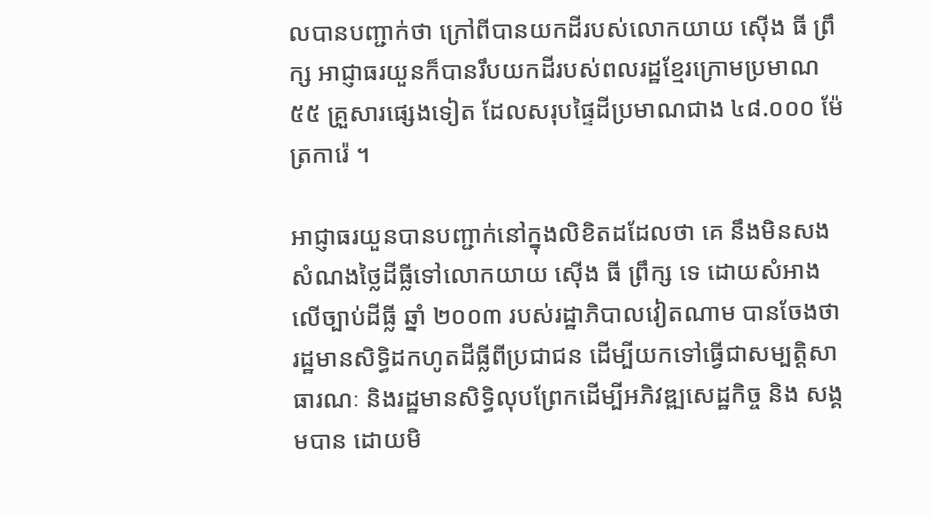លបានបញ្ជាក់ថា ក្រៅពីបានយកដីរបស់លោកយាយ ស៊ើង ធី ព្រឹក្ស អាជ្ញាធរយួនក៏បានរឹបយកដីរបស់ពលរដ្ឋខ្មែរក្រោមប្រមាណ ៥៥ គ្រួសារផ្សេងទៀត ដែលសរុបផ្ទៃដីប្រមាណជាង ៤៨.០០០ ម៉ែត្រការ៉េ ។

អាជ្ញាធរយួនបានបញ្ជាក់នៅក្នុងលិខិតដដែលថា គេ នឹងមិនសងសំណងថ្លៃដីធ្លីទៅលោកយាយ ស៊ើង ធី ព្រឹក្ស ទេ ដោយសំអាងលើច្បាប់ដីធ្លី ឆ្នាំ ២០០៣ របស់រដ្ឋាភិបាលវៀតណាម បានចែងថា រដ្ឋមានសិទ្ធិដកហូតដីធ្លីពីប្រជាជន ដើម្បីយកទៅធ្វើជាសម្បត្តិសាធារណៈ និងរដ្ឋមានសិទ្ធិលុបព្រែកដើម្បីអភិវឌ្ឍសេដ្ឋកិច្ច និង សង្គមបាន ដោយមិ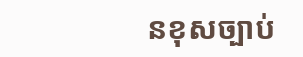នខុសច្បាប់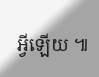អ្វីឡើយ ៕